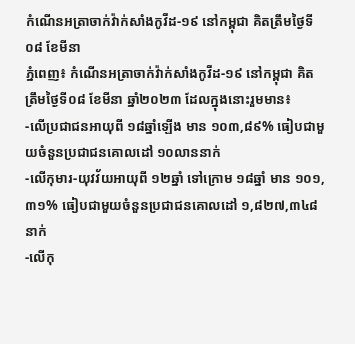កំណេីនអត្រាចាក់វ៉ាក់សាំងកូវីដ-១៩ នៅកម្ពុជា គិតត្រឹមថ្ងៃទី០៨ ខែមីនា
ភ្នំពេញ៖ កំណេីនអត្រាចាក់វ៉ាក់សាំងកូវីដ-១៩ នៅកម្ពុជា គិតត្រឹមថ្ងៃទី០៨ ខែមីនា ឆ្នាំ២០២៣ ដែលក្នុងនោះរួមមាន៖
-លើប្រជាជនអាយុពី ១៨ឆ្នាំឡើង មាន ១០៣,៨៩% ធៀបជាមួយចំនួនប្រជាជនគោលដៅ ១០លាននាក់
-លើកុមារ-យុវវ័យអាយុពី ១២ឆ្នាំ ទៅក្រោម ១៨ឆ្នាំ មាន ១០១,៣១% ធៀបជាមួយចំនួនប្រជាជនគោលដៅ ១,៨២៧,៣៤៨ នាក់
-លើកុ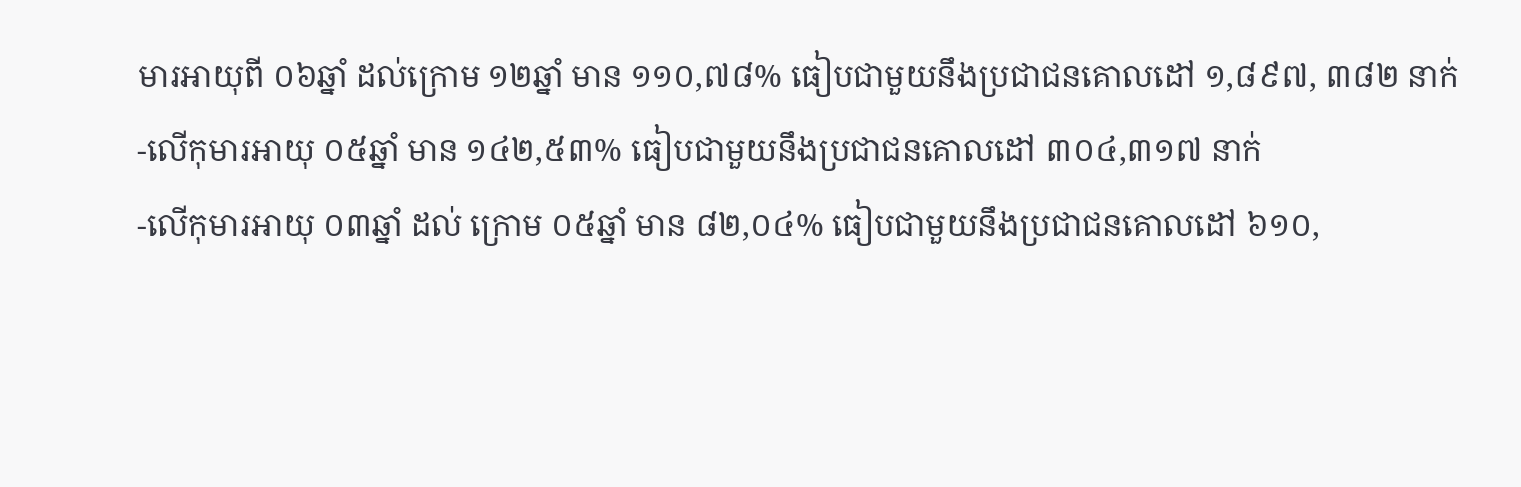មារអាយុពី ០៦ឆ្នាំ ដល់ក្រោម ១២ឆ្នាំ មាន ១១០,៧៨% ធៀបជាមួយនឹងប្រជាជនគោលដៅ ១,៨៩៧, ៣៨២ នាក់
-លើកុមារអាយុ ០៥ឆ្នាំ មាន ១៤២,៥៣% ធៀបជាមួយនឹងប្រជាជនគោលដៅ ៣០៤,៣១៧ នាក់
-លើកុមារអាយុ ០៣ឆ្នាំ ដល់ ក្រោម ០៥ឆ្នាំ មាន ៨២,០៤% ធៀបជាមួយនឹងប្រជាជនគោលដៅ ៦១០,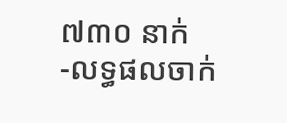៧៣០ នាក់
-លទ្ធផលចាក់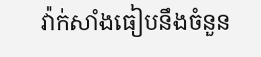វ៉ាក់សាំងធៀបនឹងចំនួន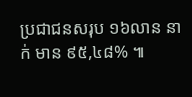ប្រជាជនសរុប ១៦លាន នាក់ មាន ៩៥,៤៨% ៕